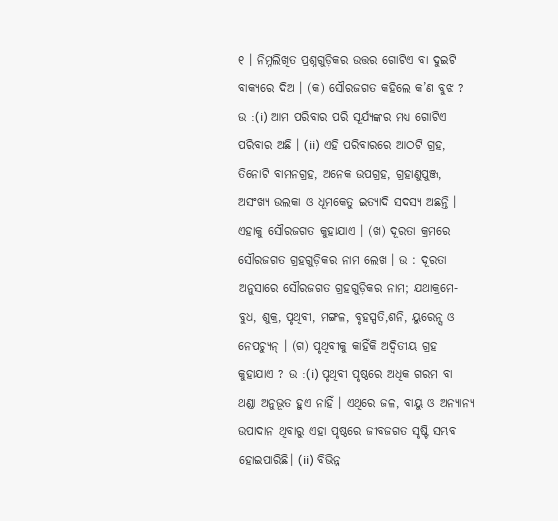୧ । ନିମ୍ନଲିଖିତ ପ୍ରଶ୍ନଗୁଡ଼ିକର ଉତ୍ତର ଗୋଟିଏ ବା ଦୁଇଟି ବାକ୍ୟରେ ଦିଅ । (କ) ସୌରଜଗତ କହିଲେ କ’ଣ ବୁଝ ? ଉ :(i) ଆମ ପରିବାର ପରି ସୂର୍ଯ୍ୟଙ୍କର ମଧ୍ୟ ଗୋଟିଏ ପରିବାର ଅଛି । (ii) ଏହି ପରିବାରରେ ଆଠଟି ଗ୍ରହ, ତିନୋଟି ବାମନଗ୍ରହ, ଅନେକ ଉପଗ୍ରହ, ଗ୍ରହାଣୁପୁଞ୍ଜ, ଅସଂଖ୍ୟ ଉଲକା ଓ ଧୂମକେତୁ ଇତ୍ୟାଦି ସଦସ୍ୟ ଅଛନ୍ତି । ଏହାକୁ ସୌରଜଗତ କୁହାଯାଏ । (ଖ) ଦୂରତା କ୍ରମରେ ସୌରଜଗତ ଗ୍ରହଗୁଡ଼ିକର ନାମ ଲେଖ । ଉ : ଦୂରତା ଅନୁସାରେ ସୌରଜଗତ ଗ୍ରହଗୁଡ଼ିକର ନାମ; ଯଥାକ୍ରମେ- ବୁଧ, ଶୁକ୍ର, ପୃଥିବୀ, ମଙ୍ଗଳ, ବୃହସ୍ପତି,ଶନି, ୟୁରେନ୍ସ ଓ ନେପଚ୍ୟୁନ୍ । (ଗ) ପୃଥିବୀକୁ କାହିଁକି ଅଦ୍ବିତୀୟ ଗ୍ରହ କୁହାଯାଏ ? ଉ :(i) ପୃଥିବୀ ପୃଷ୍ଠରେ ଅଧିକ ଗରମ ବା ଥଣ୍ଡା ଅନୁଭୂତ ହୁଏ ନାହିଁ । ଏଥିରେ ଜଳ, ବାୟୁ ଓ ଅନ୍ୟାନ୍ୟ ଉପାଦାନ ଥିବାରୁ ଏହା ପୃଷ୍ଠରେ ଜୀବଜଗତ ସୃଷ୍ଟି ସମ୍ଭବ ହୋଇପାରିଛି। (ii) ବିଭିନ୍ନ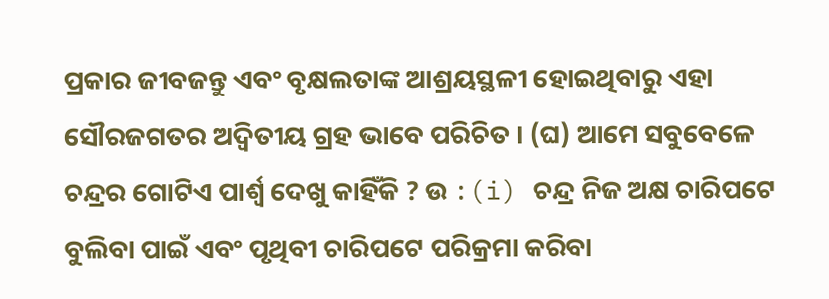ପ୍ରକାର ଜୀବଜନ୍ତୁ ଏବଂ ବୃକ୍ଷଲତାଙ୍କ ଆଶ୍ରୟସ୍ଥଳୀ ହୋଇଥିବାରୁ ଏହା ସୌରଜଗତର ଅଦ୍ବିତୀୟ ଗ୍ରହ ଭାବେ ପରିଚିତ । (ଘ) ଆମେ ସବୁବେଳେ ଚନ୍ଦ୍ରର ଗୋଟିଏ ପାର୍ଶ୍ଵ ଦେଖୁ କାହିଁକି ? ଉ :(i) ଚନ୍ଦ୍ର ନିଜ ଅକ୍ଷ ଚାରିପଟେ ବୁଲିବା ପାଇଁ ଏବଂ ପୃଥିବୀ ଚାରିପଟେ ପରିକ୍ରମା କରିବା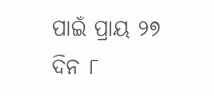ପାଇଁ ପ୍ରାୟ ୨୭ ଦିନ ୮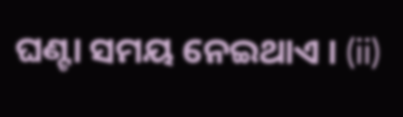ଘଣ୍ଟା ସମୟ ନେଇଥାଏ । (ii)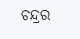ଚନ୍ଦ୍ରର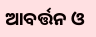ଆବର୍ତ୍ତନ ଓ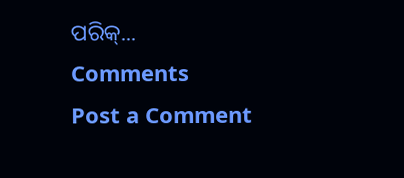ପରିକ୍...
Comments
Post a Comment